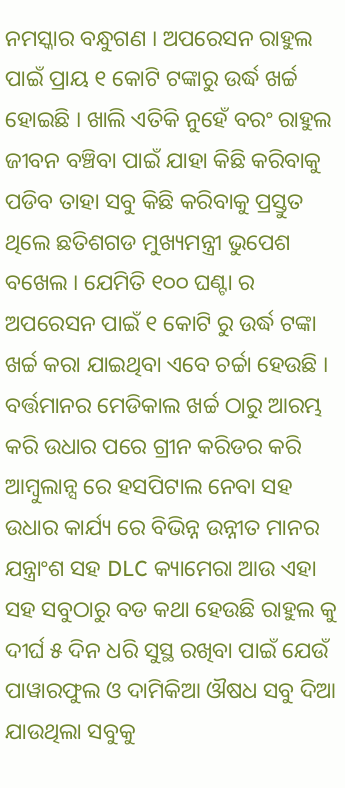ନମସ୍କାର ବନ୍ଧୁଗଣ । ଅପରେସନ ରାହୁଲ ପାଇଁ ପ୍ରାୟ ୧ କୋଟି ଟଙ୍କାରୁ ଉର୍ଦ୍ଧ ଖର୍ଚ୍ଚ ହୋଇଛି । ଖାଲି ଏତିକି ନୁହେଁ ବରଂ ରାହୁଲ ଜୀବନ ବଞ୍ଚିବା ପାଇଁ ଯାହା କିଛି କରିବାକୁ ପଡିବ ତାହା ସବୁ କିଛି କରିବାକୁ ପ୍ରସ୍ତୁତ ଥିଲେ ଛତିଶଗଡ ମୁଖ୍ୟମନ୍ତ୍ରୀ ଭୁପେଶ ବଖେଲ । ଯେମିତି ୧୦୦ ଘଣ୍ଟା ର ଅପରେସନ ପାଇଁ ୧ କୋଟି ରୁ ଉର୍ଦ୍ଧ ଟଙ୍କା ଖର୍ଚ୍ଚ କରା ଯାଇଥିବା ଏବେ ଚର୍ଚ୍ଚା ହେଉଛି । ବର୍ତ୍ତମାନର ମେଡିକାଲ ଖର୍ଚ୍ଚ ଠାରୁ ଆରମ୍ଭ କରି ଉଧାର ପରେ ଗ୍ରୀନ କରିଡର କରି ଆମ୍ବୁଲାନ୍ସ ରେ ହସପିଟାଲ ନେବା ସହ ଉଧାର କାର୍ଯ୍ୟ ରେ ବିଭିନ୍ନ ଉନ୍ନୀତ ମାନର ଯନ୍ତ୍ରାଂଶ ସହ DLC କ୍ୟାମେରା ଆଉ ଏହା ସହ ସବୁଠାରୁ ବଡ କଥା ହେଉଛି ରାହୁଲ କୁ ଦୀର୍ଘ ୫ ଦିନ ଧରି ସୁସ୍ଥ ରଖିବା ପାଇଁ ଯେଉଁ ପାୱାରଫୁଲ ଓ ଦାମିକିଆ ଔଷଧ ସବୁ ଦିଆ ଯାଉଥିଲା ସବୁକୁ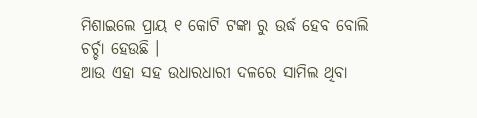ମିଶାଇଲେ ପ୍ରାୟ ୧ କୋଟି ଟଙ୍କା ରୁ ଉର୍ଦ୍ଧ ହେବ ବୋଲି ଚର୍ଚ୍ଚା ହେଉଛି ।
ଆଉ ଏହା ସହ ଉଧାରଧାରୀ ଦଳରେ ସାମିଲ ଥିବା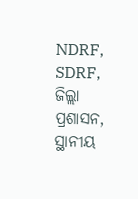NDRF, SDRF, ଜିଲ୍ଲା ପ୍ରଶାସନ, ସ୍ଥାନୀୟ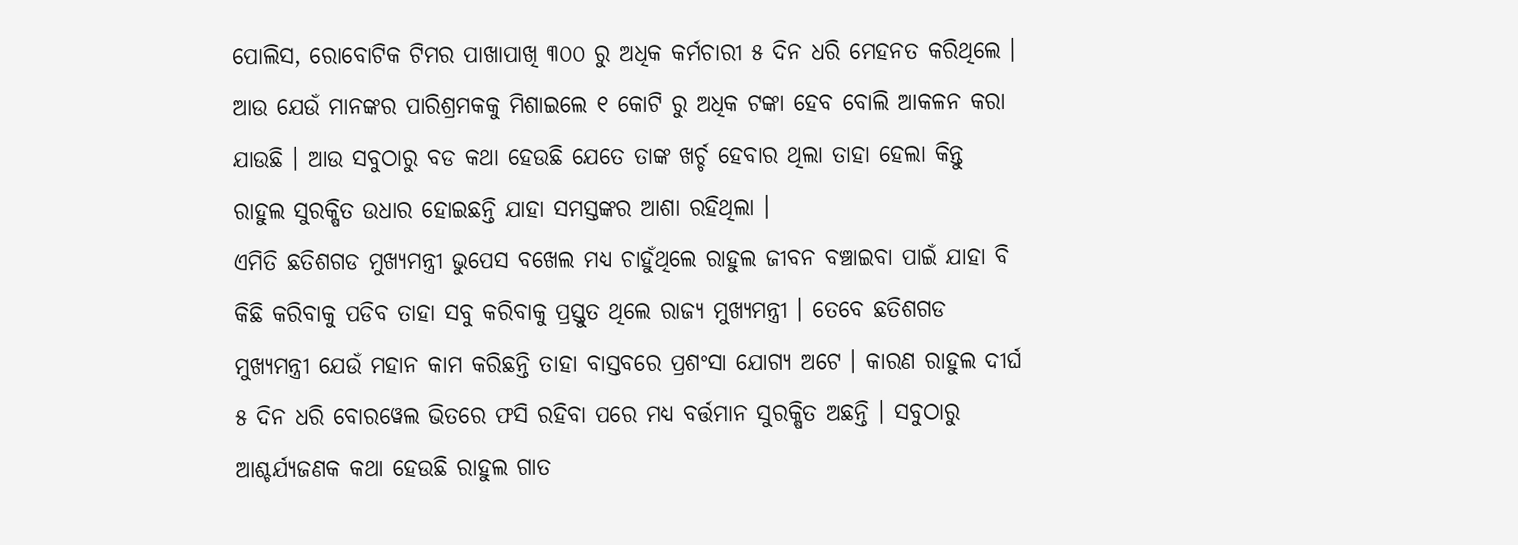ପୋଲିସ, ରୋବୋଟିକ ଟିମର ପାଖାପାଖି ୩୦୦ ରୁ ଅଧିକ କର୍ମଚାରୀ ୫ ଦିନ ଧରି ମେହନତ କରିଥିଲେ । ଆଉ ଯେଉଁ ମାନଙ୍କର ପାରିଶ୍ରମକକୁ ମିଶାଇଲେ ୧ କୋଟି ରୁ ଅଧିକ ଟଙ୍କା ହେବ ବୋଲି ଆକଳନ କରା ଯାଉଛି । ଆଉ ସବୁଠାରୁ ବଡ କଥା ହେଉଛି ଯେତେ ତାଙ୍କ ଖର୍ଚ୍ଚ ହେବାର ଥିଲା ତାହା ହେଲା କିନ୍ତୁ ରାହୁଲ ସୁରକ୍ଷିତ ଉଧାର ହୋଇଛନ୍ତି ଯାହା ସମସ୍ତଙ୍କର ଆଶା ରହିଥିଲା ।
ଏମିତି ଛତିଶଗଡ ମୁଖ୍ୟମନ୍ତ୍ରୀ ଭୁପେସ ବଖେଲ ମଧ୍ୟ ଚାହୁଁଥିଲେ ରାହୁଲ ଜୀବନ ବଞ୍ଚାଇବା ପାଇଁ ଯାହା ବି କିଛି କରିବାକୁ ପଡିବ ତାହା ସବୁ କରିବାକୁ ପ୍ରସ୍ତୁତ ଥିଲେ ରାଜ୍ୟ ମୁଖ୍ୟମନ୍ତ୍ରୀ । ତେବେ ଛତିଶଗଡ ମୁଖ୍ୟମନ୍ତ୍ରୀ ଯେଉଁ ମହାନ କାମ କରିଛନ୍ତି ତାହା ବାସ୍ତବରେ ପ୍ରଶଂସା ଯୋଗ୍ୟ ଅଟେ । କାରଣ ରାହୁଲ ଦୀର୍ଘ ୫ ଦିନ ଧରି ବୋରୱେଲ ଭିତରେ ଫସି ରହିବା ପରେ ମଧ୍ୟ ବର୍ତ୍ତମାନ ସୁରକ୍ଷିତ ଅଛନ୍ତି । ସବୁଠାରୁ ଆଶ୍ଚର୍ଯ୍ୟଜଣକ କଥା ହେଉଛି ରାହୁଲ ଗାତ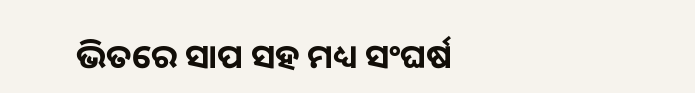ଭିତରେ ସାପ ସହ ମଧ୍ୟ ସଂଘର୍ଷ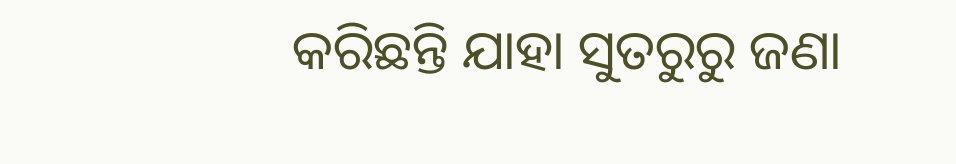କରିଛନ୍ତି ଯାହା ସୁତରୁରୁ ଜଣା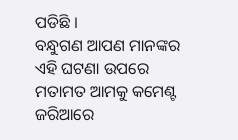ପଡିଛି ।
ବନ୍ଧୁଗଣ ଆପଣ ମାନଙ୍କର ଏହି ଘଟଣା ଉପରେ ମତାମତ ଆମକୁ କମେଣ୍ଟ ଜରିଆରେ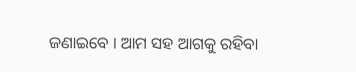ଜଣାଇବେ । ଆମ ସହ ଆଗକୁ ରହିବା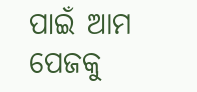ପାଇଁ ଆମ ପେଜକୁ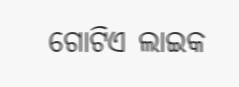ଗୋଟିଏ ଲାଇକ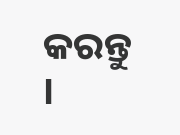କରନ୍ତୁ ।